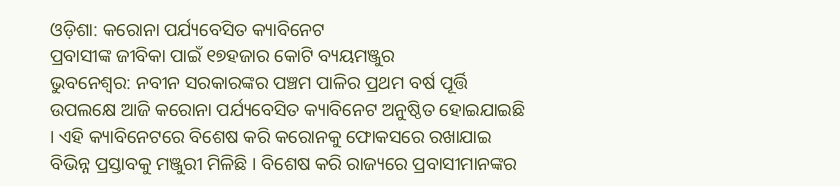ଓଡ଼ିଶା: କରୋନା ପର୍ଯ୍ୟବେସିତ କ୍ୟାବିନେଟ
ପ୍ରବାସୀଙ୍କ ଜୀବିକା ପାଇଁ ୧୭ହଜାର କୋଟି ବ୍ୟୟମଞ୍ଜୁର
ଭୁବନେଶ୍ୱର: ନବୀନ ସରକାରଙ୍କର ପଞ୍ଚମ ପାଳିର ପ୍ରଥମ ବର୍ଷ ପୂର୍ତ୍ତି ଉପଲକ୍ଷେ ଆଜି କରୋନା ପର୍ଯ୍ୟବେସିତ କ୍ୟାବିନେଟ ଅନୁଷ୍ଠିତ ହୋଇଯାଇଛି । ଏହି କ୍ୟାବିନେଟରେ ବିଶେଷ କରି କରୋନକୁ ଫୋକସରେ ରଖାଯାଇ ବିଭିନ୍ନ ପ୍ରସ୍ତାବକୁ ମଞ୍ଜୁରୀ ମିଳିଛି । ବିଶେଷ କରି ରାଜ୍ୟରେ ପ୍ରବାସୀମାନଙ୍କର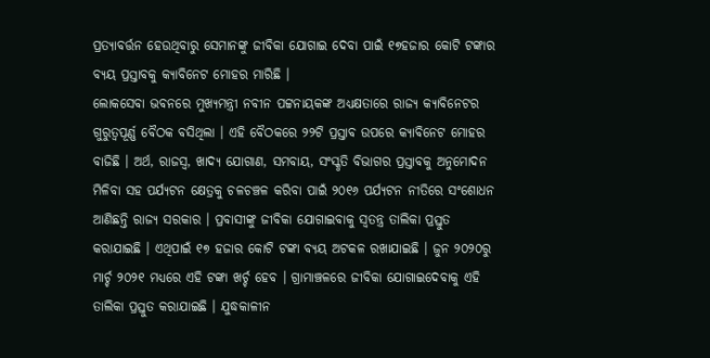ପ୍ରତ୍ୟାବର୍ତ୍ତନ ହେଉଥିବାରୁ ସେମାନଙ୍କୁ ଜୀବିକା ଯୋଗାଇ ଦେବା ପାଇଁ ୧୭ହଜାର କୋଟି ଟଙ୍କାର ବ୍ୟୟ ପ୍ରସ୍ତାବକୁ କ୍ୟାବିନେଟ ମୋହର ମାରିଛି ।
ଲୋକସେବା ଭବନରେ ମୁଖ୍ୟମନ୍ତ୍ରୀ ନବୀନ ପଟ୍ଟନାୟକଙ୍କ ଅଧ୍ୟକ୍ଷତାରେ ରାଜ୍ୟ କ୍ୟାବିନେଟର ଗୁରୁତ୍ୱପୂର୍ଣ୍ଣ ବୈଠକ ବସିଥିଲା । ଏହି ବୈଠକରେ ୨୨ଟି ପ୍ରସ୍ତାବ ଉପରେ କ୍ୟାବିନେଟ ମୋହର ବାଜିଛି । ଅର୍ଥ, ରାଜସ୍ୱ, ଖାଦ୍ୟ ଯୋଗାଣ, ସମବାୟ, ସଂସ୍କୃତି ବିଭାଗର ପ୍ରସ୍ତାବକୁ ଅନୁମୋଦନ ମିଳିବା ସହ ପର୍ଯ୍ୟଟନ କ୍ଷେତ୍ରକୁ ଚଳଚଞ୍ଚଳ କରିବା ପାଇଁ ୨୦୧୬ ପର୍ଯ୍ୟଟନ ନୀତିରେ ସଂଶୋଧନ ଆଣିଛନ୍ତି ରାଜ୍ୟ ସରକାର । ପ୍ରବାସୀଙ୍କୁ ଜୀବିକା ଯୋଗାଇବାକୁ ସ୍ୱତନ୍ତ୍ର ତାଲିକା ପ୍ରସ୍ତୁତ କରାଯାଇଛି । ଏଥିପାଇଁ ୧୭ ହଜାର କୋଟି ଟଙ୍କା ବ୍ୟୟ ଅଟକଳ ରଖାଯାଇଛି । ଜୁନ ୨୦୨୦ରୁ ମାର୍ଚ୍ଚ ୨୦୨୧ ମଧ୍ୟରେ ଏହି ଟଙ୍କା ଖର୍ଚ୍ଚ ହେବ । ଗ୍ରାମାଞ୍ଚଳରେ ଜୀବିକା ଯୋଗାଇଦେବାକୁ ଏହି ତାଲିକା ପ୍ରସ୍ତୁତ କରାଯାଇଛି । ଯୁଦ୍ଧକାଳୀନ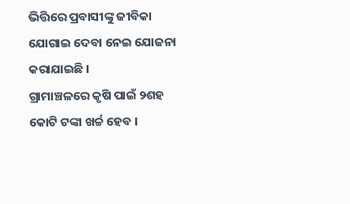ଭିତ୍ତିରେ ପ୍ରବାସୀଙ୍କୁ ଜୀବିକା ଯୋଗାଇ ଦେବା ନେଇ ଯୋଜନା କରାଯାଇଛି ।
ଗ୍ରାମାଞ୍ଚଳରେ କୃଷି ପାଇଁ ୨ଶହ କୋଟି ଟଙ୍କା ଖର୍ଚ୍ଚ ହେବ ।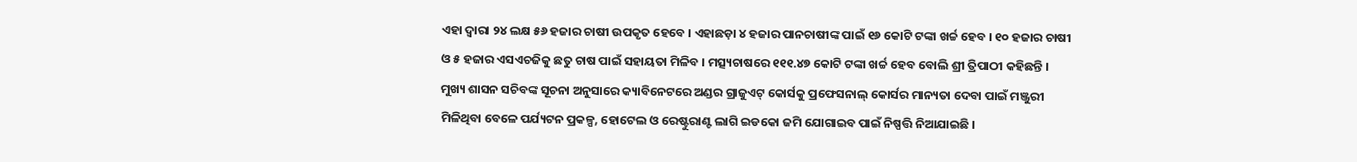ଏହା ଦ୍ୱାରା ୨୪ ଲକ୍ଷ ୫୬ ହଜାର ଚାଷୀ ଉପକୃତ ହେବେ । ଏହାଛଡ଼ା ୪ ହଜାର ପାନଚାଷୀଙ୍କ ପାଇଁ ୧୬ କୋଟି ଟଙ୍କା ଖର୍ଚ୍ଚ ହେବ । ୧୦ ହଜାର ଚାଷୀ ଓ ୫ ହଜାର ଏସଏଚଜିକୁ ଛତୁ ଚାଷ ପାଇଁ ସହାୟତା ମିଳିବ । ମତ୍ସ୍ୟଚାଷରେ ୧୧୧.୪୭ କୋଟି ଟଙ୍କା ଖର୍ଚ୍ଚ ହେବ ବୋଲି ଶ୍ରୀ ତ୍ରିପାଠୀ କହିଛନ୍ତି ।
ମୁଖ୍ୟ ଶାସନ ସଚିବଙ୍କ ସୂଚନା ଅନୁସାରେ କ୍ୟାବିନେଟରେ ଅଣ୍ଡର ଗ୍ରାଜୁଏଟ୍ କୋର୍ସକୁ ପ୍ରଫେସନାଲ୍ କୋର୍ସର ମାନ୍ୟତା ଦେବା ପାଇଁ ମଞ୍ଜୁରୀ ମିଳିଥିବା ବେଳେ ପର୍ଯ୍ୟଟନ ପ୍ରକଳ୍ପ, ହୋଟେଲ ଓ ରେଷ୍ଟୁରାଣ୍ଟ ଲାଗି ଇଡକୋ ଜମି ଯୋଗାଇବ ପାଇଁ ନିଷ୍ପତ୍ତି ନିଆଯାଇଛି ।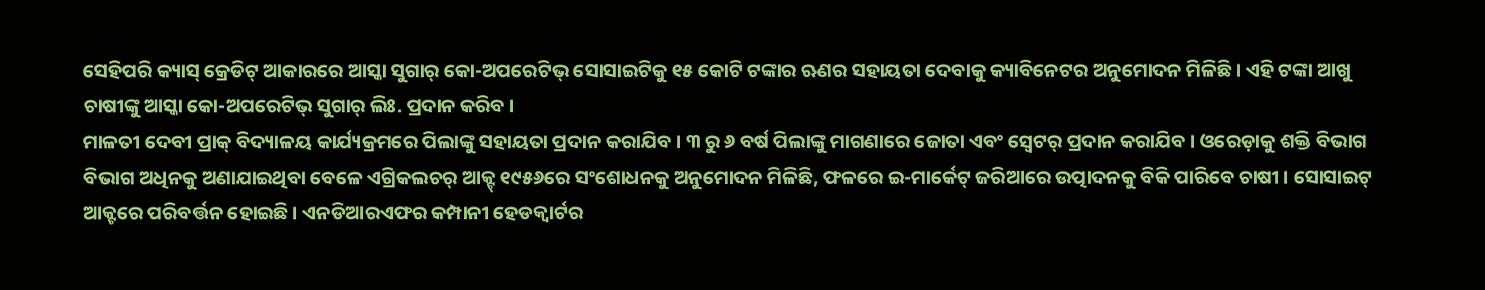ସେହିପରି କ୍ୟାସ୍ କ୍ରେଡିଟ୍ ଆକାରରେ ଆସ୍କା ସୁଗାର୍ କୋ-ଅପରେଟିଭ୍ ସୋସାଇଟିକୁ ୧୫ କୋଟି ଟଙ୍କାର ଋଣର ସହାୟତା ଦେବାକୁ କ୍ୟାବିନେଟର ଅନୁମୋଦନ ମିଳିଛି । ଏହି ଟଙ୍କା ଆଖୁ ଚାଷୀଙ୍କୁ ଆସ୍କା କୋ-ଅପରେଟିଭ୍ ସୁଗାର୍ ଲିଃ. ପ୍ରଦାନ କରିବ ।
ମାଳତୀ ଦେବୀ ପ୍ରାକ୍ ବିଦ୍ୟାଳୟ କାର୍ଯ୍ୟକ୍ରମରେ ପିଲାଙ୍କୁ ସହାୟତା ପ୍ରଦାନ କରାଯିବ । ୩ ରୁ ୬ ବର୍ଷ ପିଲାଙ୍କୁ ମାଗଣାରେ ଜୋତା ଏବଂ ସ୍ୱେଟର୍ ପ୍ରଦାନ କରାଯିବ । ଓରେଡ଼ାକୁ ଶକ୍ତି ବିଭାଗ ବିଭାଗ ଅଧିନକୁ ଅଣାଯାଇଥିବା ବେଳେ ଏଗ୍ରିକଲଚର୍ ଆକ୍ଟ୍ ୧୯୫୬ରେ ସଂଶୋଧନକୁ ଅନୁମୋଦନ ମିଳିଛି, ଫଳରେ ଇ-ମାର୍କେଟ୍ ଜରିଆରେ ଉତ୍ପାଦନକୁ ବିକି ପାରିବେ ଚାଷୀ । ସୋସାଇଟ୍ ଆକ୍ଟରେ ପରିବର୍ତ୍ତନ ହୋଇଛି । ଏନଡିଆରଏଫର କମ୍ପାନୀ ହେଡକ୍ୱାର୍ଟର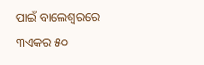ପାଇଁ ବାଲେଶ୍ୱରରେ ୩ଏକର ୫୦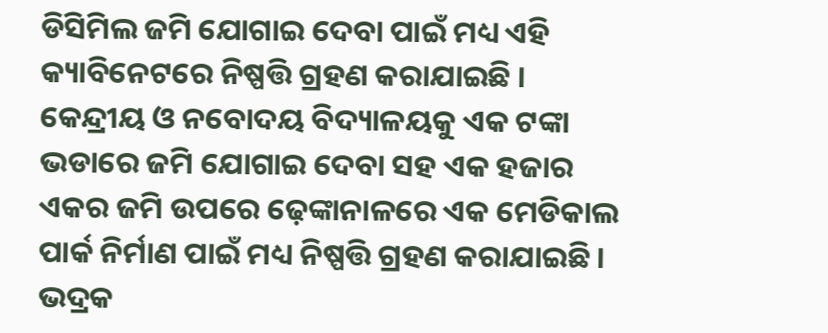ଡିସିମିଲ ଜମି ଯୋଗାଇ ଦେବା ପାଇଁ ମଧ୍ୟ ଏହି କ୍ୟାବିନେଟରେ ନିଷ୍ପତ୍ତି ଗ୍ରହଣ କରାଯାଇଛି ।
କେନ୍ଦ୍ରୀୟ ଓ ନବୋଦୟ ବିଦ୍ୟାଳୟକୁ ଏକ ଟଙ୍କା ଭଡାରେ ଜମି ଯୋଗାଇ ଦେବା ସହ ଏକ ହଜାର ଏକର ଜମି ଉପରେ ଢ଼େଙ୍କାନାଳରେ ଏକ ମେଡିକାଲ ପାର୍କ ନିର୍ମାଣ ପାଇଁ ମଧ୍ୟ ନିଷ୍ପତ୍ତି ଗ୍ରହଣ କରାଯାଇଛି । ଭଦ୍ରକ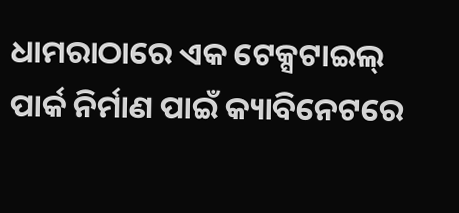ଧାମରାଠାରେ ଏକ ଟେକ୍ସଟାଇଲ୍ ପାର୍କ ନିର୍ମାଣ ପାଇଁ କ୍ୟାବିନେଟରେ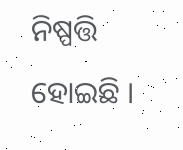ନିଷ୍ପତ୍ତି ହୋଇଛି ।